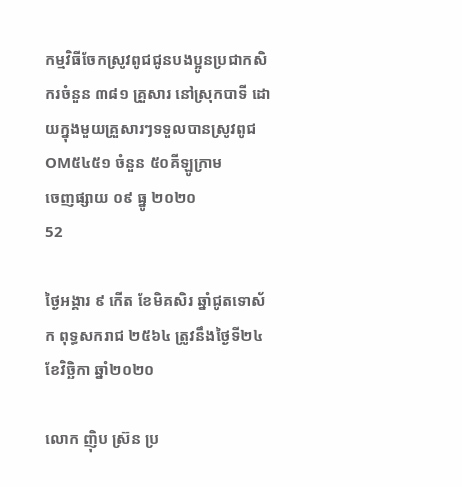កម្មវិធីចែកស្រូវពូជជូនបងប្អូនប្រជាកសិករចំនួន ៣៨១ គ្រួសារ នៅស្រុកបាទី ដោយក្នុងមួយគ្រួសារៗទទួលបានស្រូវពូជ OM៥៤៥១ ចំនួន ៥០គីឡូក្រាម
ចេញផ្សាយ ០៩ ធ្នូ ២០២០
52

ថ្ងៃអង្គារ ៩ កើត ខែមិគសិរ ឆ្នាំជូតទោស័ក ពុទ្ធសករាជ ២៥៦៤ ត្រូវនឹងថ្ងៃទី២៤ ខែវិច្ឆិកា ឆ្នាំ២០២០

លោក ញ៉ិប ស្រ៊ន ប្រ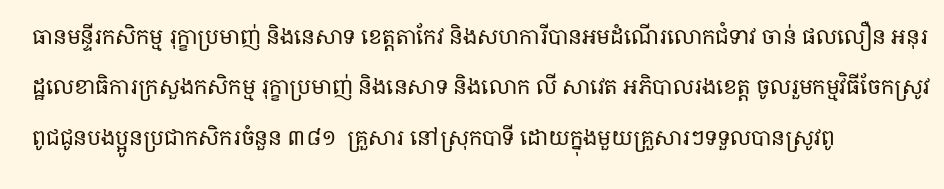ធានមន្ទីរកសិកម្ម រុក្ខាប្រមាញ់ និងនេសាទ ខេត្តតាកែវ និងសហការីបានអមដំណើរលោកជំទាវ ចាន់ ផលលឿន អនុរដ្ឋលេខាធិការក្រសួងកសិកម្ម រុក្ខាប្រមាញ់ និងនេសាទ និងលោក លី សាវេត អភិបាលរងខេត្ត ចូលរួមកម្មវិធីចែកស្រូវពូជជូនបងប្អូនប្រជាកសិករចំនួន ៣៨១  គ្រួសារ នៅស្រុកបាទី ដោយក្នុងមួយគ្រួសារៗទទួលបានស្រូវពូ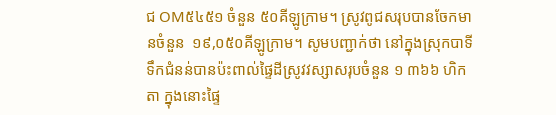ជ OM៥៤៥១ ចំនួន ៥០គីឡូក្រាម។ ស្រូវពូជសរុបបានចែកមានចំនួន  ១៩,០៥០គីឡូក្រាម។ សូមបញ្ជាក់ថា នៅក្នុងស្រុកបាទី ទឹកជំនន់បានប៉ះពាល់ផ្ទៃដីស្រូវវស្សាសរុបចំនួន ១ ៣៦៦ ហិកតា ក្នុងនោះផ្ទៃ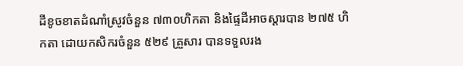ដីខូចខាតដំណាំស្រូវចំនួន ៧៣០ហិកតា និងផ្ទៃដីអាចស្តារបាន ២៧៥ ហិកតា ដោយកសិករចំនួន ៥២៩ គ្រួសារ បានទទួលរង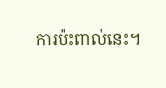ការប៉ះពាល់នេះ។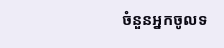ចំនួនអ្នកចូលទ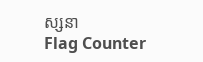ស្សនា
Flag Counter